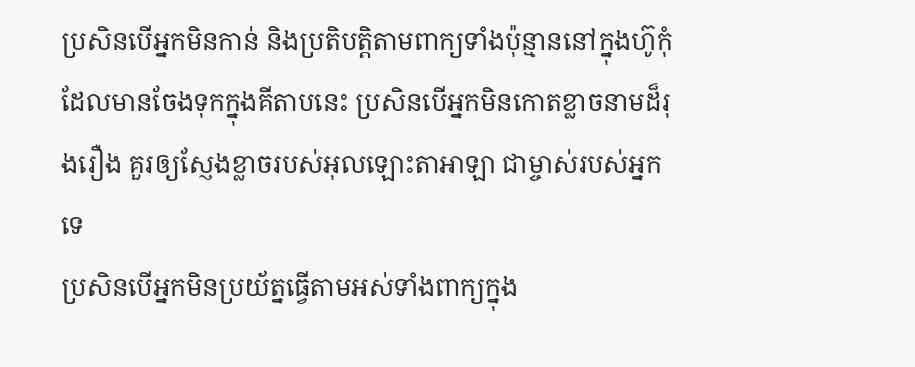ប្រសិនបើអ្នកមិនកាន់ និងប្រតិបត្តិតាមពាក្យទាំងប៉ុន្មាននៅក្នុងហ៊ូកុំ ដែលមានចែងទុកក្នុងគីតាបនេះ ប្រសិនបើអ្នកមិនកោតខ្លាចនាមដ៏រុងរឿង គួរឲ្យស្ញែងខ្លាចរបស់អុលឡោះតាអាឡា ជាម្ចាស់របស់អ្នកទេ
ប្រសិនបើអ្នកមិនប្រយ័ត្នធ្វើតាមអស់ទាំងពាក្យក្នុង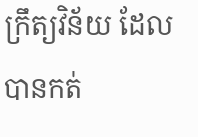ក្រឹត្យវិន័យ ដែលបានកត់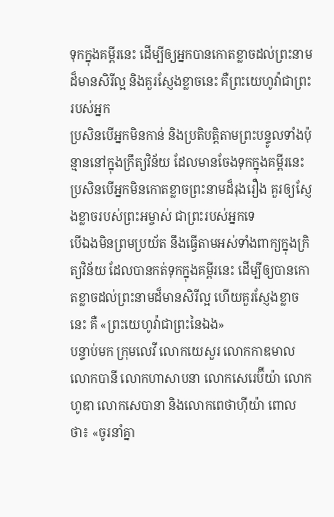ទុកក្នុងគម្ពីរនេះ ដើម្បីឲ្យអ្នកបានកោតខ្លាចដល់ព្រះនាមដ៏មានសិរីល្អ និងគួរស្ញែងខ្លាចនេះ គឺព្រះយេហូវ៉ាជាព្រះរបស់អ្នក
ប្រសិនបើអ្នកមិនកាន់ និងប្រតិបត្តិតាមព្រះបន្ទូលទាំងប៉ុន្មាននៅក្នុងក្រឹត្យវិន័យ ដែលមានចែងទុកក្នុងគម្ពីរនេះ ប្រសិនបើអ្នកមិនកោតខ្លាចព្រះនាមដ៏រុងរឿង គួរឲ្យស្ញែងខ្លាចរបស់ព្រះអម្ចាស់ ជាព្រះរបស់អ្នកទេ
បើឯងមិនព្រមប្រយ័ត នឹងធ្វើតាមអស់ទាំងពាក្យក្នុងក្រិត្យវិន័យ ដែលបានកត់ទុកក្នុងគម្ពីរនេះ ដើម្បីឲ្យបានកោតខ្លាចដល់ព្រះនាមដ៏មានសិរីល្អ ហើយគួរស្ញែងខ្លាចនេះ គឺ «ព្រះយេហូវ៉ាជាព្រះនៃឯង»
បន្ទាប់មក ក្រុមលេវី លោកយេសួរ លោកកាឌមាល លោកបានី លោកហាសាបនា លោកសេរេប៊ីយ៉ា លោកហូឌា លោកសេបានា និងលោកពេថាហ៊ីយ៉ា ពោលថា៖ «ចូរនាំគ្នា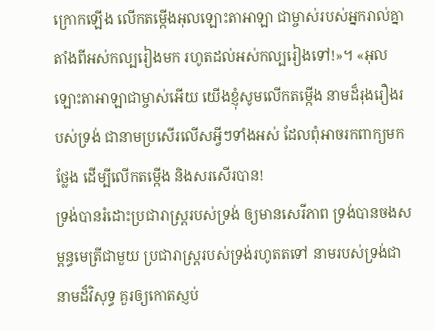ក្រោកឡើង លើកតម្កើងអុលឡោះតាអាឡា ជាម្ចាស់របស់អ្នករាល់គ្នា តាំងពីអស់កល្បរៀងមក រហូតដល់អស់កល្បរៀងទៅ!»។ «អុលឡោះតាអាឡាជាម្ចាស់អើយ យើងខ្ញុំសូមលើកតម្កើង នាមដ៏រុងរឿងរបស់ទ្រង់ ជានាមប្រសើរលើសអ្វីៗទាំងអស់ ដែលពុំអាចរកពាក្យមកថ្លែង ដើម្បីលើកតម្កើង និងសរសើរបាន!
ទ្រង់បានរំដោះប្រជារាស្ត្ររបស់ទ្រង់ ឲ្យមានសេរីភាព ទ្រង់បានចងសម្ពន្ធមេត្រីជាមួយ ប្រជារាស្ត្ររបស់ទ្រង់រហូតតទៅ នាមរបស់ទ្រង់ជានាមដ៏វិសុទ្ធ គួរឲ្យកោតស្ញប់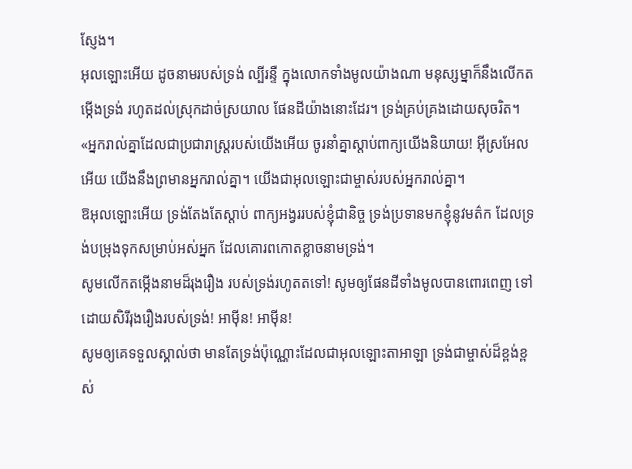ស្ញែង។
អុលឡោះអើយ ដូចនាមរបស់ទ្រង់ ល្បីរន្ទឺ ក្នុងលោកទាំងមូលយ៉ាងណា មនុស្សម្នាក៏នឹងលើកតម្កើងទ្រង់ រហូតដល់ស្រុកដាច់ស្រយាល ផែនដីយ៉ាងនោះដែរ។ ទ្រង់គ្រប់គ្រងដោយសុចរិត។
«អ្នករាល់គ្នាដែលជាប្រជារាស្ដ្ររបស់យើងអើយ ចូរនាំគ្នាស្ដាប់ពាក្យយើងនិយាយ! អ៊ីស្រអែលអើយ យើងនឹងព្រមានអ្នករាល់គ្នា។ យើងជាអុលឡោះជាម្ចាស់របស់អ្នករាល់គ្នា។
ឱអុលឡោះអើយ ទ្រង់តែងតែស្តាប់ ពាក្យអង្វររបស់ខ្ញុំជានិច្ច ទ្រង់ប្រទានមកខ្ញុំនូវមត៌ក ដែលទ្រង់បម្រុងទុកសម្រាប់អស់អ្នក ដែលគោរពកោតខ្លាចនាមទ្រង់។
សូមលើកតម្កើងនាមដ៏រុងរឿង របស់ទ្រង់រហូតតទៅ! សូមឲ្យផែនដីទាំងមូលបានពោរពេញ ទៅដោយសិរីរុងរឿងរបស់ទ្រង់! អាម៉ីន! អាម៉ីន!
សូមឲ្យគេទទួលស្គាល់ថា មានតែទ្រង់ប៉ុណ្ណោះដែលជាអុលឡោះតាអាឡា ទ្រង់ជាម្ចាស់ដ៏ខ្ពង់ខ្ពស់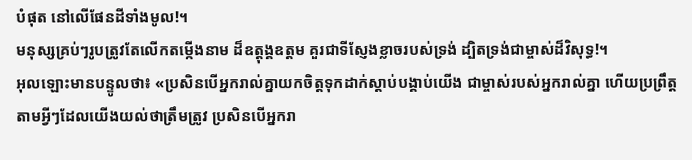បំផុត នៅលើផែនដីទាំងមូល!។
មនុស្សគ្រប់ៗរូបត្រូវតែលើកតម្កើងនាម ដ៏ឧត្ដុង្គឧត្ដម គួរជាទីស្ញែងខ្លាចរបស់ទ្រង់ ដ្បិតទ្រង់ជាម្ចាស់ដ៏វិសុទ្ធ!។
អុលឡោះមានបន្ទូលថា៖ «ប្រសិនបើអ្នករាល់គ្នាយកចិត្តទុកដាក់ស្តាប់បង្គាប់យើង ជាម្ចាស់របស់អ្នករាល់គ្នា ហើយប្រព្រឹត្តតាមអ្វីៗដែលយើងយល់ថាត្រឹមត្រូវ ប្រសិនបើអ្នករា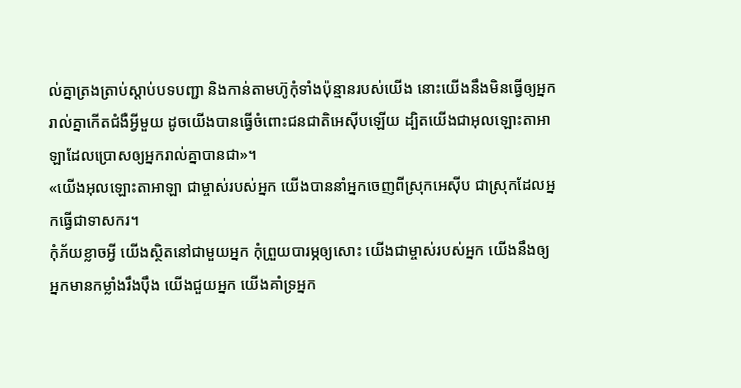ល់គ្នាត្រងត្រាប់ស្តាប់បទបញ្ជា និងកាន់តាមហ៊ូកុំទាំងប៉ុន្មានរបស់យើង នោះយើងនឹងមិនធ្វើឲ្យអ្នករាល់គ្នាកើតជំងឺអ្វីមួយ ដូចយើងបានធ្វើចំពោះជនជាតិអេស៊ីបឡើយ ដ្បិតយើងជាអុលឡោះតាអាឡាដែលប្រោសឲ្យអ្នករាល់គ្នាបានជា»។
«យើងអុលឡោះតាអាឡា ជាម្ចាស់របស់អ្នក យើងបាននាំអ្នកចេញពីស្រុកអេស៊ីប ជាស្រុកដែលអ្នកធ្វើជាទាសករ។
កុំភ័យខ្លាចអ្វី យើងស្ថិតនៅជាមួយអ្នក កុំព្រួយបារម្ភឲ្យសោះ យើងជាម្ចាស់របស់អ្នក យើងនឹងឲ្យអ្នកមានកម្លាំងរឹងប៉ឹង យើងជួយអ្នក យើងគាំទ្រអ្នក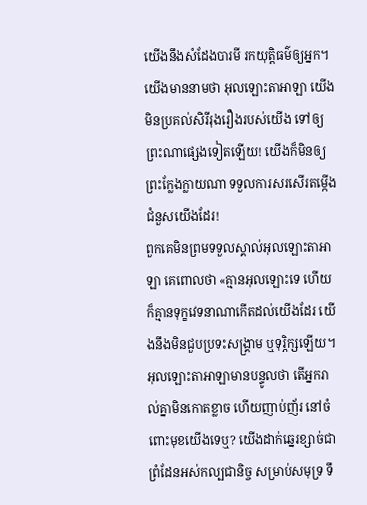យើងនឹងសំដែងបារមី រកយុត្តិធម៌ឲ្យអ្នក។
យើងមាននាមថា អុលឡោះតាអាឡា យើងមិនប្រគល់សិរីរុងរឿងរបស់យើង ទៅឲ្យព្រះណាផ្សេងទៀតឡើយ! យើងក៏មិនឲ្យព្រះក្លែងក្លាយណា ទទួលការសរសើរតម្កើងជំនួសយើងដែរ!
ពួកគេមិនព្រមទទួលស្គាល់អុលឡោះតាអាឡា គេពោលថា «គ្មានអុលឡោះទេ ហើយក៏គ្មានទុក្ខវេទនាណាកើតដល់យើងដែរ យើងនឹងមិនជួបប្រទះសង្គ្រាម ឬទុរ្ភិក្សឡើយ។
អុលឡោះតាអាឡាមានបន្ទូលថា តើអ្នករាល់គ្នាមិនកោតខ្លាច ហើយញាប់ញ័រ នៅចំពោះមុខយើងទេឬ? យើងដាក់ឆ្នេរខ្សាច់ជាព្រំដែនអស់កល្បជានិច្ច សម្រាប់សមុទ្រ ទឹ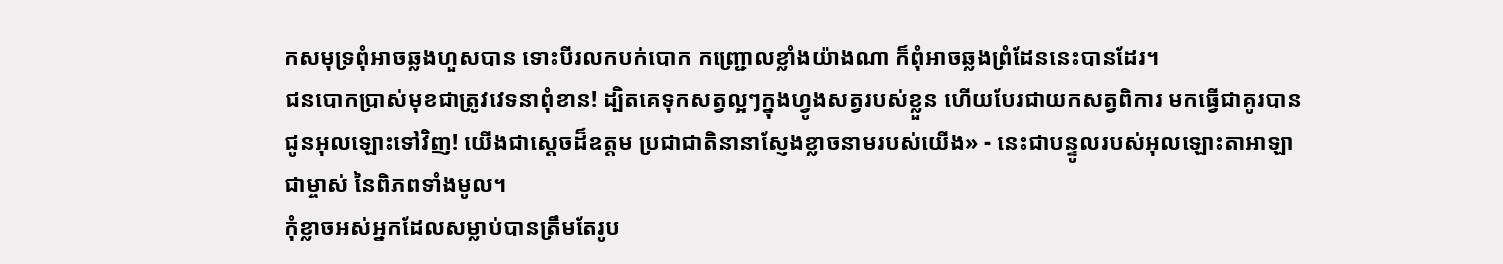កសមុទ្រពុំអាចឆ្លងហួសបាន ទោះបីរលកបក់បោក កញ្ជ្រោលខ្លាំងយ៉ាងណា ក៏ពុំអាចឆ្លងព្រំដែននេះបានដែរ។
ជនបោកប្រាស់មុខជាត្រូវវេទនាពុំខាន! ដ្បិតគេទុកសត្វល្អៗក្នុងហ្វូងសត្វរបស់ខ្លួន ហើយបែរជាយកសត្វពិការ មកធ្វើជាគូរបានជូនអុលឡោះទៅវិញ! យើងជាស្តេចដ៏ឧត្ដម ប្រជាជាតិនានាស្ញែងខ្លាចនាមរបស់យើង» - នេះជាបន្ទូលរបស់អុលឡោះតាអាឡាជាម្ចាស់ នៃពិភពទាំងមូល។
កុំខ្លាចអស់អ្នកដែលសម្លាប់បានត្រឹមតែរូប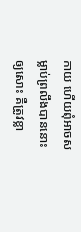កាយ ហើយពុំអាចសម្លាប់ព្រលឹងបាននោះឲ្យសោះ គឺត្រូវខ្លា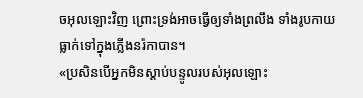ចអុលឡោះវិញ ព្រោះទ្រង់អាចធ្វើឲ្យទាំងព្រលឹង ទាំងរូបកាយ ធ្លាក់ទៅក្នុងភ្លើងនរ៉កាបាន។
«ប្រសិនបើអ្នកមិនស្តាប់បន្ទូលរបស់អុលឡោះ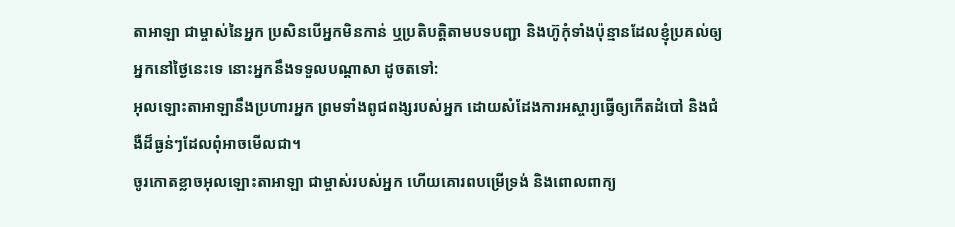តាអាឡា ជាម្ចាស់នៃអ្នក ប្រសិនបើអ្នកមិនកាន់ ឬប្រតិបត្តិតាមបទបញ្ជា និងហ៊ូកុំទាំងប៉ុន្មានដែលខ្ញុំប្រគល់ឲ្យអ្នកនៅថ្ងៃនេះទេ នោះអ្នកនឹងទទួលបណ្តាសា ដូចតទៅ:
អុលឡោះតាអាឡានឹងប្រហារអ្នក ព្រមទាំងពូជពង្សរបស់អ្នក ដោយសំដែងការអស្ចារ្យធ្វើឲ្យកើតដំបៅ និងជំងឺដ៏ធ្ងន់ៗដែលពុំអាចមើលជា។
ចូរកោតខ្លាចអុលឡោះតាអាឡា ជាម្ចាស់របស់អ្នក ហើយគោរពបម្រើទ្រង់ និងពោលពាក្យ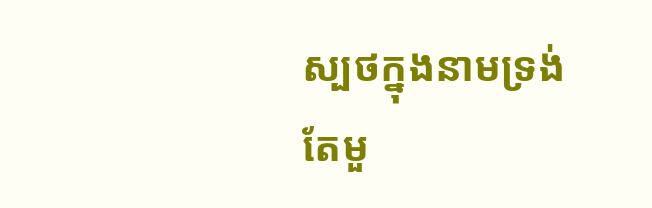ស្បថក្នុងនាមទ្រង់តែមួ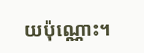យប៉ុណ្ណោះ។